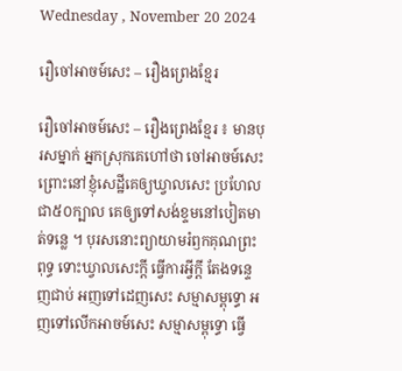Wednesday , November 20 2024

រឿចៅអាចម៍សេះ – រឿងព្រេងខ្មែរ

រឿចៅអាចម៍សេះ – រឿងព្រេងខ្មែរ ៖ មានបុរសម្នាក់ អ្នកស្រុកគេហៅថា ចៅអាចម៍សេះ ព្រោះនៅខ្ញុំសេដ្ឋីគេឲ្យឃ្វាលសេះ ប្រហែលជា៥០ក្បាល គេឲ្យទៅសង់ខ្ទមនៅបៀតមាត់ទន្លេ ។ បុរសនោះព្យាយាមរំឭកគុណព្រះពុទ្ធ ទោះឃ្វាលសេះក្ដី ធ្វើការអ្វីក្ដី តែងទន្ទេញជាប់ អញទៅដេញសេះ សម្មាសម្ពុទ្ធោ អញទៅលើកអាចម៍សេះ សម្មាសម្ពុទ្ធោ ធ្វើ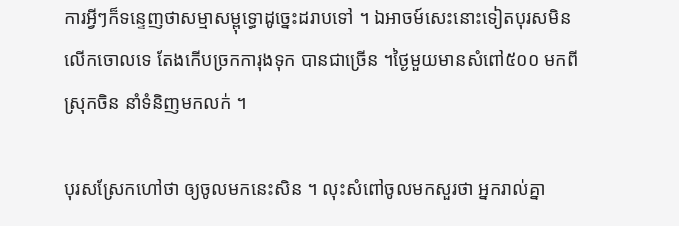ការអ្វីៗក៏ទន្ទេញថាសម្មាសម្ពុទ្ធោដូច្នេះដរាបទៅ ។ ឯអាចម៍សេះនោះទៀតបុរសមិនលើកចោលទេ តែងកើបច្រកការុងទុក បានជាច្រើន ។ថ្ងៃមួយមានសំពៅ៥០០ មកពីស្រុកចិន នាំទំនិញមកលក់ ។

បុរសស្រែកហៅថា ឲ្យចូលមកនេះសិន ។ លុះសំពៅចូលមកសួរថា អ្នករាល់គ្នា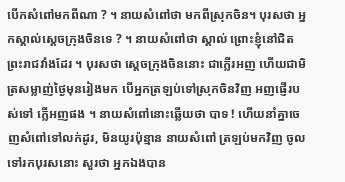បើកសំពៅមកពីណា ? ។ នាយសំពៅថា មកពីស្រុកចិន។ បុរសថា អ្នកស្គាល់ស្ដេចក្រុងចិនទេ ? ។ នាយសំពៅថា ស្គាល់ ព្រោះខ្ញុំនៅជិតព្រះរាជវាំងដែរ ។ បុរសថា ស្ដេចក្រុងចិននោះ ជាក្លើរអញ ហើយជាមិត្រសម្លាញ់ថ្ងៃមុនរៀងមក បើអ្នកត្រឡប់ទៅស្រុកចិនវិញ អញផ្ញើរបស់ទៅ ក្លើអញផង ។ នាយសំពៅនោះឆ្លើយថា បាទ ! ហើយនាំគ្នាចេញសំពៅទៅលក់ដូរ, មិនយូរប៉ុន្មាន នាយសំពៅ ត្រឡប់មកវិញ ចូលទៅរកបុរសនោះ សួរថា អ្នកឯងបាន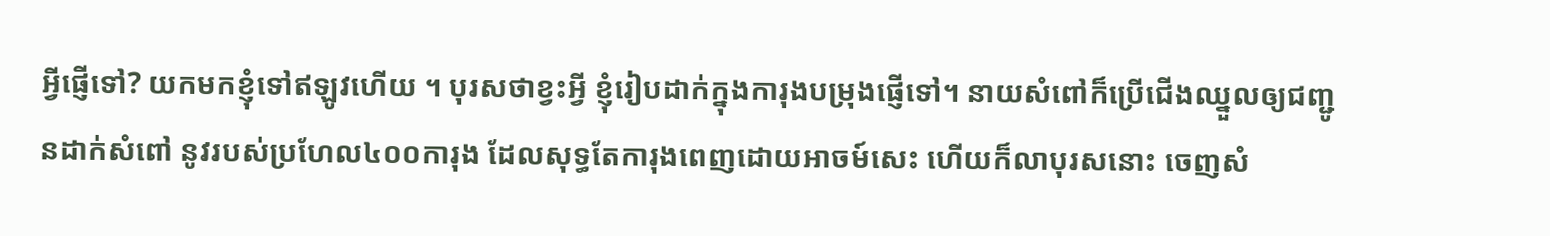អ្វីផ្ញើទៅ? យកមកខ្ញុំទៅឥឡូវហើយ ។ បុរសថាខ្វះអ្វី ខ្ញុំរៀបដាក់ក្នុងការុងបម្រុងផ្ញើទៅ។ នាយសំពៅក៏ប្រើជើងឈ្នួលឲ្យជញ្ជូនដាក់សំពៅ នូវរបស់ប្រហែល៤០០ការុង ដែលសុទ្ធតែការុងពេញដោយអាចម៍សេះ ហើយក៏លាបុរសនោះ ចេញសំ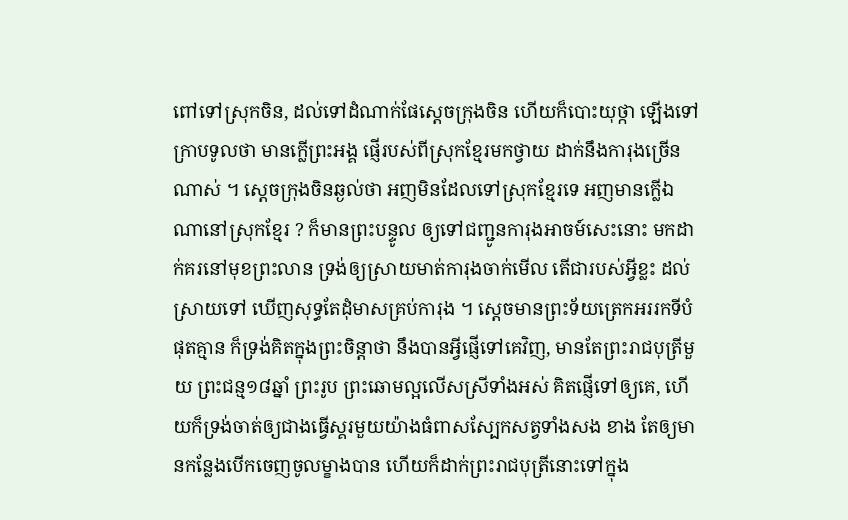ពៅទៅស្រុកចិន, ដល់ទៅដំណាក់ផែស្ដេចក្រុងចិន ហើយក៏បោះយុថ្កា ឡើងទៅក្រាបទូលថា មានក្លើព្រះអង្គ ផ្ញើរបស់ពីស្រុកខ្មែរមកថ្វាយ ដាក់នឹងការុងច្រើនណាស់ ។ ស្ដេចក្រុងចិនឆ្ងល់ថា អញមិនដែលទៅស្រុកខ្មែរទេ អញមានក្លើឯណានៅស្រុកខ្មែរ ? ក៏មានព្រះបន្ទូល ឲ្យទៅជញ្ជូនការុងអាចម៍សេះនោះ មកដាក់គរនៅមុខព្រះលាន ទ្រង់ឲ្យស្រាយមាត់ការុងចាក់មើល តើជារបស់អ្វីខ្លះ ដល់ស្រាយទៅ ឃើញសុទ្ធតែដុំមាសគ្រប់ការុង ។ ស្ដេចមានព្រះទ័យត្រេកអររកទីបំផុតគ្មាន ក៏ទ្រង់គិតក្នុងព្រះចិន្ដាថា នឹងបានអ្វីផ្ញើទៅគេវិញ, មានតែព្រះរាជបុត្រីមួយ ព្រះជន្ម១៨ឆ្នាំ ព្រះរូប ព្រះឆោមល្អលើសស្រីទាំងអស់ គិតផ្ញើទៅឲ្យគេ, ហើយក៏ទ្រង់ចាត់ឲ្យជាងធ្វើស្គរមួយយ៉ាងធំពាសស្បែកសត្វទាំងសង ខាង តែឲ្យមានកន្លែងបើកចេញចូលម្ខាងបាន ហើយក៏ដាក់ព្រះរាជបុត្រីនោះទៅក្នុង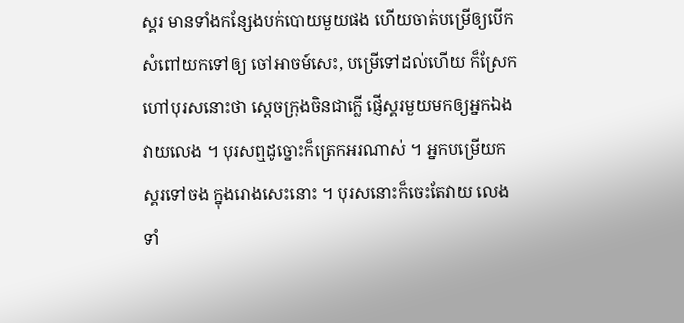ស្គរ មានទាំងកន្សែងបក់បោយមួយផង ហើយចាត់បម្រើឲ្យបើកសំពៅយកទៅឲ្យ ចៅអាចម៍សេះ, បម្រើទៅដល់ហើយ ក៏ស្រែកហៅបុរសនោះថា ស្ដេចក្រុងចិនជាក្លើ ផ្ញើស្គរមួយមកឲ្យអ្នកឯងវាយលេង ។ បុរសឮដូច្នោះក៏ត្រេកអរណាស់ ។ អ្នកបម្រើយកស្គរទៅចង ក្នុងរោងសេះនោះ ។ បុរសនោះក៏ចេះតែវាយ លេងទាំ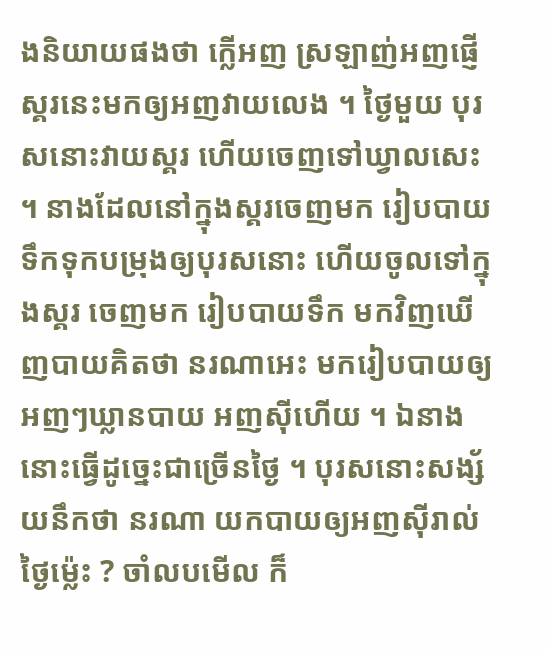ងនិយាយផងថា ក្លើអញ ស្រឡាញ់អញផ្ញើស្គរនេះមកឲ្យអញវាយលេង ។ ថ្ងៃមួយ បុរសនោះវាយស្គរ ហើយចេញទៅឃ្វាលសេះ ។ នាងដែលនៅក្នុងស្គរចេញមក រៀបបាយទឹកទុកបម្រុងឲ្យបុរសនោះ ហើយចូលទៅក្នុងស្គរ ចេញមក រៀបបាយទឹក មកវិញឃើញបាយគិតថា នរណាអេះ មករៀបបាយឲ្យអញៗឃ្លានបាយ អញស៊ីហើយ ។ ឯនាងនោះធ្វើដូច្នេះជាច្រើនថ្ងៃ ។ បុរសនោះសង្ស័យនឹកថា នរណា យកបាយឲ្យអញស៊ីរាល់ថ្ងៃម្ល៉េះ ? ចាំលបមើល ក៏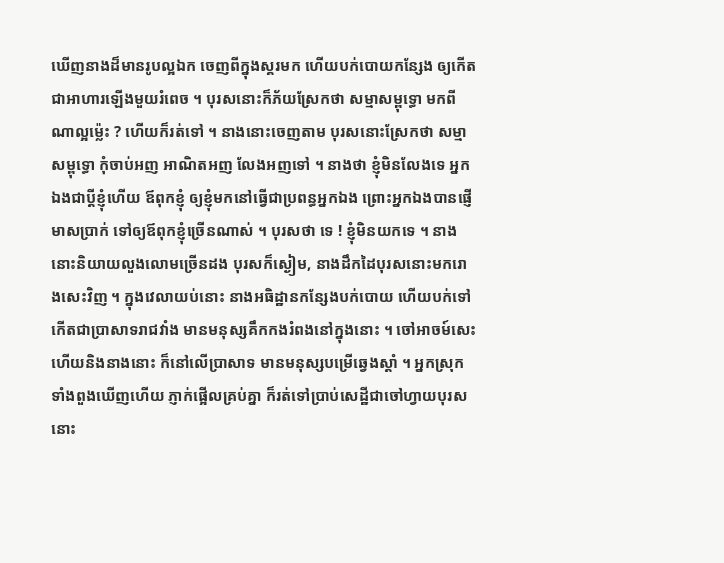ឃើញនាងដ៏មានរូបល្អឯក ចេញពីក្នុងស្គរមក ហើយបក់បោយកន្សែង ឲ្យកើតជាអាហារឡើងមួយរំពេច ។ បុរសនោះក៏ភ័យស្រែកថា សម្មាសម្ពុទ្ធោ មកពីណាល្អម្ល៉េះ ? ហើយក៏រត់ទៅ ។ នាងនោះចេញតាម បុរសនោះស្រែកថា សម្មាសម្ពុទ្ធោ កុំចាប់អញ អាណិតអញ លែងអញទៅ ។ នាងថា ខ្ញុំមិនលែងទេ អ្នកឯងជាប្ដីខ្ញុំហើយ ឪពុកខ្ញុំ ឲ្យខ្ញុំមកនៅធ្វើជាប្រពន្ធអ្នកឯង ព្រោះអ្នកឯងបានផ្ញើមាសប្រាក់ ទៅឲ្យឪពុកខ្ញុំច្រើនណាស់ ។ បុរសថា ទេ ! ខ្ញុំមិនយកទេ ។ នាងនោះនិយាយលួងលោមច្រើនដង បុរសក៏ស្ងៀម, នាងដឹកដៃបុរសនោះមករោងសេះវិញ ។ ក្នុងវេលាយប់នោះ នាងអធិដ្ឋានកន្សែងបក់បោយ ហើយបក់ទៅ កើតជាប្រាសាទរាជវាំង មានមនុស្សគឹកកងរំពងនៅក្នុងនោះ ។ ចៅអាចម៍សេះ ហើយនិងនាងនោះ ក៏នៅលើប្រាសាទ មានមនុស្សបម្រើឆ្វេងស្ដាំ ។ អ្នកស្រុកទាំងពួងឃើញហើយ ភ្ញាក់ផ្អើលគ្រប់គ្នា ក៏រត់ទៅប្រាប់សេដ្ឋីជាចៅហ្វាយបុរសនោះ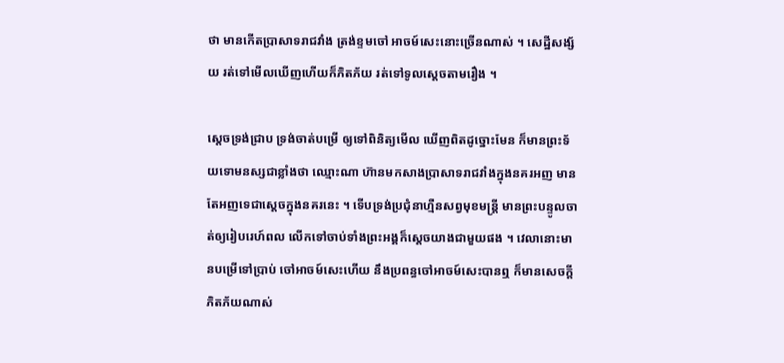ថា មានកើតប្រាសាទរាជវាំង ត្រង់ខ្ទមចៅ អាចម៍សេះនោះច្រើនណាស់ ។ សេដ្ឋីសង្ស័យ រត់ទៅមើលឃើញហើយក៏ភិតភ័យ រត់ទៅទូលស្ដេចតាមរឿង ។

ស្ដេចទ្រង់ជ្រាប ទ្រង់ចាត់បម្រើ ឲ្យទៅពិនិត្យមើល ឃើញពិតដូច្នោះមែន ក៏មានព្រះទ័យទោមនស្សជាខ្លាំងថា ឈ្មោះណា ហ៊ានមកសាងប្រាសាទរាជវាំងក្នុងនគរអញ មានតែអញទេជាស្ដេចក្នុងនគរនេះ ។ ទើបទ្រង់ប្រជុំនាហ្មឺនសព្វមុខមន្រ្តី មានព្រះបន្ទូលចាត់ឲ្យរៀបរេហ៍ពល លើកទៅចាប់ទាំងព្រះអង្គក៏ស្ដេចយាងជាមួយផង ។ វេលានោះមានបម្រើទៅប្រាប់ ចៅអាចម៍សេះហើយ នឹងប្រពន្ធចៅអាចម៍សេះបានឮ ក៏មានសេចក្ដីភិតភ័យណាស់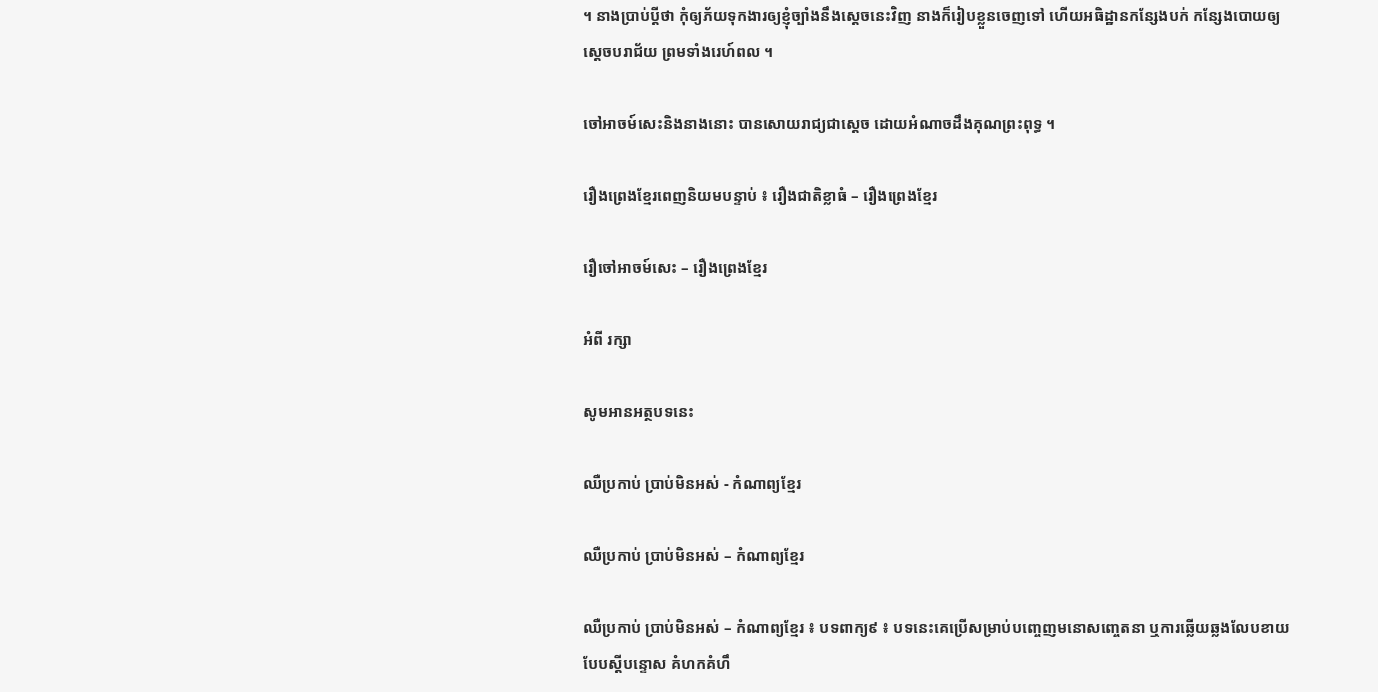។ នាងប្រាប់ប្ដីថា កុំឲ្យភ័យទុកងារឲ្យខ្ញុំច្បាំងនឹងស្ដេចនេះវិញ នាងក៏រៀបខ្លួនចេញទៅ ហើយអធិដ្ឋានកន្សែងបក់ កន្សែងបោយឲ្យស្ដេចបរាជ័យ ព្រមទាំងរេហ៍ពល ។

ចៅអាចម៍សេះនិងនាងនោះ បានសោយរាជ្យជាស្ដេច ដោយអំណាចដឹងគុណព្រះពុទ្ធ ។

រឿងព្រេងខ្មែរពេញនិយមបន្ទាប់ ៖ រឿងជាតិខ្លាធំ – រឿងព្រេងខ្មែរ

រឿចៅអាចម៍សេះ – រឿងព្រេងខ្មែរ

អំពី រក្សា

សូមអានអត្ថបទនេះ

ឈឺប្រកាប់ ប្រាប់មិនអស់ - កំណាព្យខ្មែរ

ឈឺប្រកាប់ ប្រាប់មិនអស់ – កំណាព្យខ្មែរ

ឈឺប្រកាប់ ប្រាប់មិនអស់ – កំណាព្យខ្មែរ ៖ បទពាក្យ៩ ៖ បទនេះគេប្រើសម្រាប់បញ្ចេញមនោសញ្ចេតនា ឬការឆ្លើយឆ្លងលែបខាយបែបស្ដីបន្ទោស គំហកគំហឹ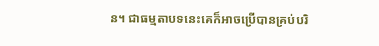ន។ ជាធម្មតាបទនេះគេក៏អាចប្រើបានគ្រប់បរិ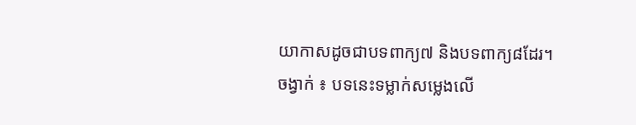យាកាសដូចជាបទពាក្យ៧ និងបទពាក្យ៨ដែរ។ ចង្វាក់ ៖ បទនេះទម្លាក់សម្លេងលើ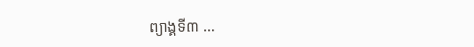ព្យាង្គទី៣ …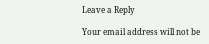Leave a Reply

Your email address will not be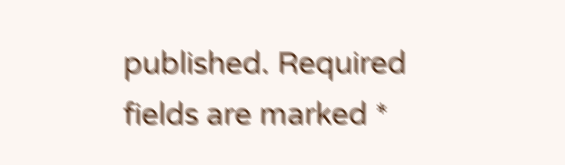published. Required fields are marked *